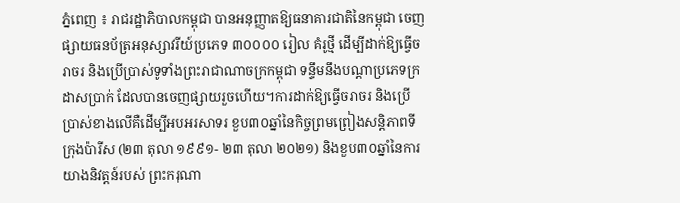ភ្នំពេញ ៖ រាជរដ្ឋាភិបាលកម្ពុជា បានអនុញ្ញាតឱ្យធនាគារជាតិនៃកម្ពុជា ចេញផ្សាយធនប័ត្រអនុស្សាវរីយ៍ប្រភេទ ៣០០០០ រៀល គំរូថ្មី ដើម្បីដាក់ឱ្យធ្វើចរាចរ និងប្រើប្រាស់ទូទាំងព្រះរាជាណាចក្រកម្ពុជា ទន្ទឹមនឹងបណ្តាប្រភេទក្រដាសប្រាក់ ដែលបានចេញផ្សាយរួចហើយ។ការដាក់ឱ្យធ្វើចរាចរ និងប្រើប្រាស់ខាងលើគឺដើម្បីអបអរសាទរ ខួប៣០ឆ្នាំនៃកិច្ចព្រមព្រៀងសន្តិភាពទីក្រុងប៉ារីស (២៣ តុលា ១៩៩១- ២៣ តុលា ២០២១) និងខួប៣០ឆ្នាំនៃការយាងនិវត្តន៍របស់ ព្រះករុណា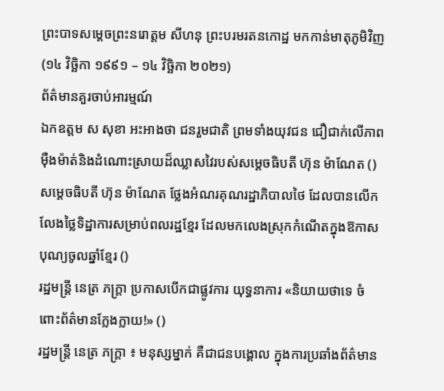ព្រះបាទសម្តេចព្រះនរោត្តម សីហនុ ព្រះបរមរតនកោដ្ឋ មកកាន់មាតុភូមិវិញ (១៤ វិច្ឆិកា ១៩៩១ – ១៤ វិច្ឆិកា ២០២១)
ព័ត៌មានគួរចាប់អារម្មណ៍
ឯកឧត្តម ស សុខា អះអាងថា ជនរួមជាតិ ព្រមទាំងយុវជន ជឿជាក់លើភាពម៉ឺងម៉ាត់និងដំណោះស្រាយដ៏ឈ្លាសវៃរបស់សម្ដេចធិបតី ហ៊ុន ម៉ាណែត ()
សម្ដេចធិបតី ហ៊ុន ម៉ាណែត ថ្លែងអំណរគុណរដ្ឋាភិបាលថៃ ដែលបានលើកលែងថ្លៃទិដ្ឋាការសម្រាប់ពលរដ្ឋខ្មែរ ដែលមកលេងស្រុកកំណើតក្នុងឱកាសបុណ្យចូលឆ្នាំខ្មែរ ()
រដ្ឋមន្ត្រី នេត្រ ភក្ត្រា ប្រកាសបើកជាផ្លូវការ យុទ្ធនាការ «និយាយថាទេ ចំពោះព័ត៌មានក្លែងក្លាយ!» ()
រដ្ឋមន្ត្រី នេត្រ ភក្ត្រា ៖ មនុស្សម្នាក់ គឺជាជនបង្គោល ក្នុងការប្រឆាំងព័ត៌មាន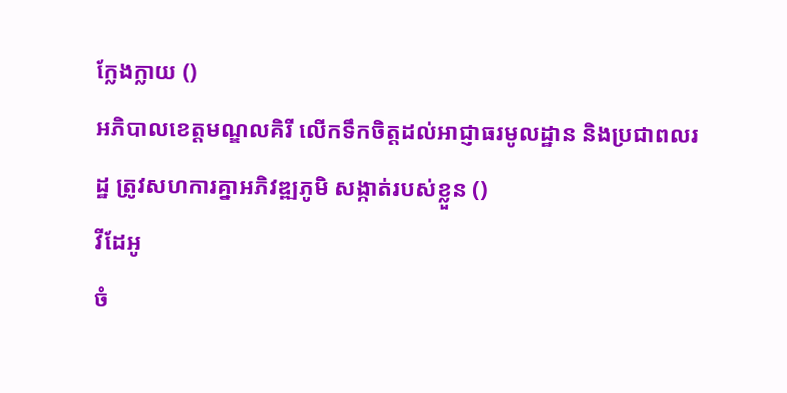ក្លែងក្លាយ ()
អភិបាលខេត្តមណ្ឌលគិរី លើកទឹកចិត្តដល់អាជ្ញាធរមូលដ្ឋាន និងប្រជាពលរដ្ឋ ត្រូវសហការគ្នាអភិវឌ្ឍភូមិ សង្កាត់របស់ខ្លួន ()
វីដែអូ
ចំ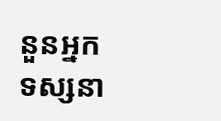នួនអ្នកទស្សនា